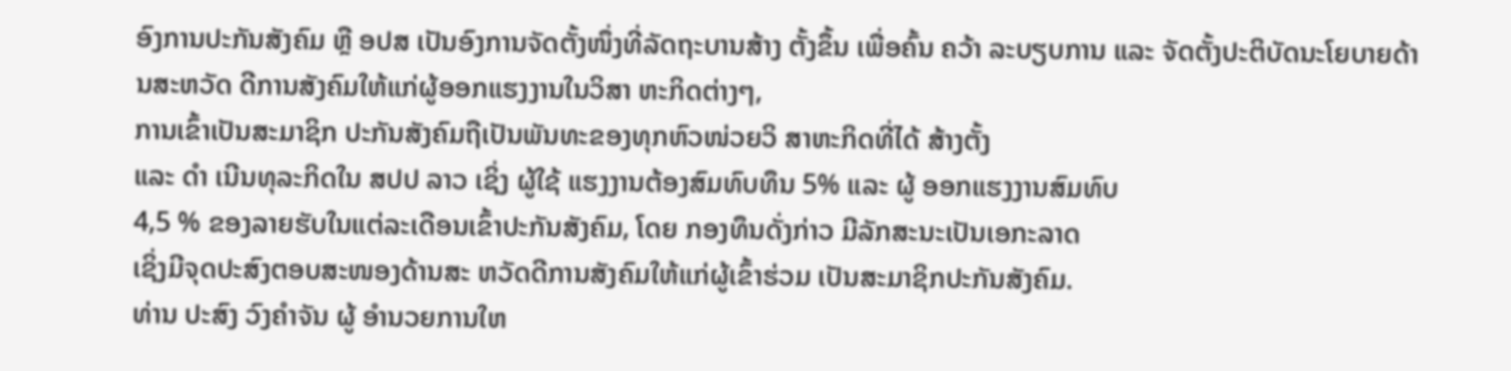ອົງການປະກັນສັງຄົມ ຫຼື ອປສ ເປັນອົງການຈັດຕັ້ງໜຶ່ງທີ່ລັດຖະບານສ້າງ ຕັ້ງຂຶ້ນ ເພື່ອຄົ້ນ ຄວ້າ ລະບຽບການ ແລະ ຈັດຕັ້ງປະຕິບັດນະໂຍບາຍດ້ານສະຫວັດ ດີການສັງຄົມໃຫ້ແກ່ຜູ້ອອກແຮງງານໃນວິສາ ຫະກິດຕ່າງໆ,
ການເຂົ້າເປັນສະມາຊິກ ປະກັນສັງຄົມຖືເປັນພັນທະຂອງທຸກຫົວໜ່ວຍວິ ສາຫະກິດທີ່ໄດ້ ສ້າງຕັ້ງ
ແລະ ດຳ ເນີນທຸລະກິດໃນ ສປປ ລາວ ເຊິ່ງ ຜູ້ໃຊ້ ແຮງງານຕ້ອງສົມທົບທຶນ 5% ແລະ ຜູ້ ອອກແຮງງານສົມທົບ
4,5 % ຂອງລາຍຮັບໃນແຕ່ລະເດືອນເຂົ້າປະກັນສັງຄົມ, ໂດຍ ກອງທຶນດັ່ງກ່າວ ມີລັກສະນະເປັນເອກະລາດ
ເຊິ່ງມີຈຸດປະສົງຕອບສະໜອງດ້ານສະ ຫວັດດີການສັງຄົມໃຫ້ແກ່ຜູ້ເຂົ້າຮ່ວມ ເປັນສະມາຊິກປະກັນສັງຄົມ.
ທ່ານ ປະສົງ ວົງຄຳຈັນ ຜູ້ ອຳນວຍການໃຫ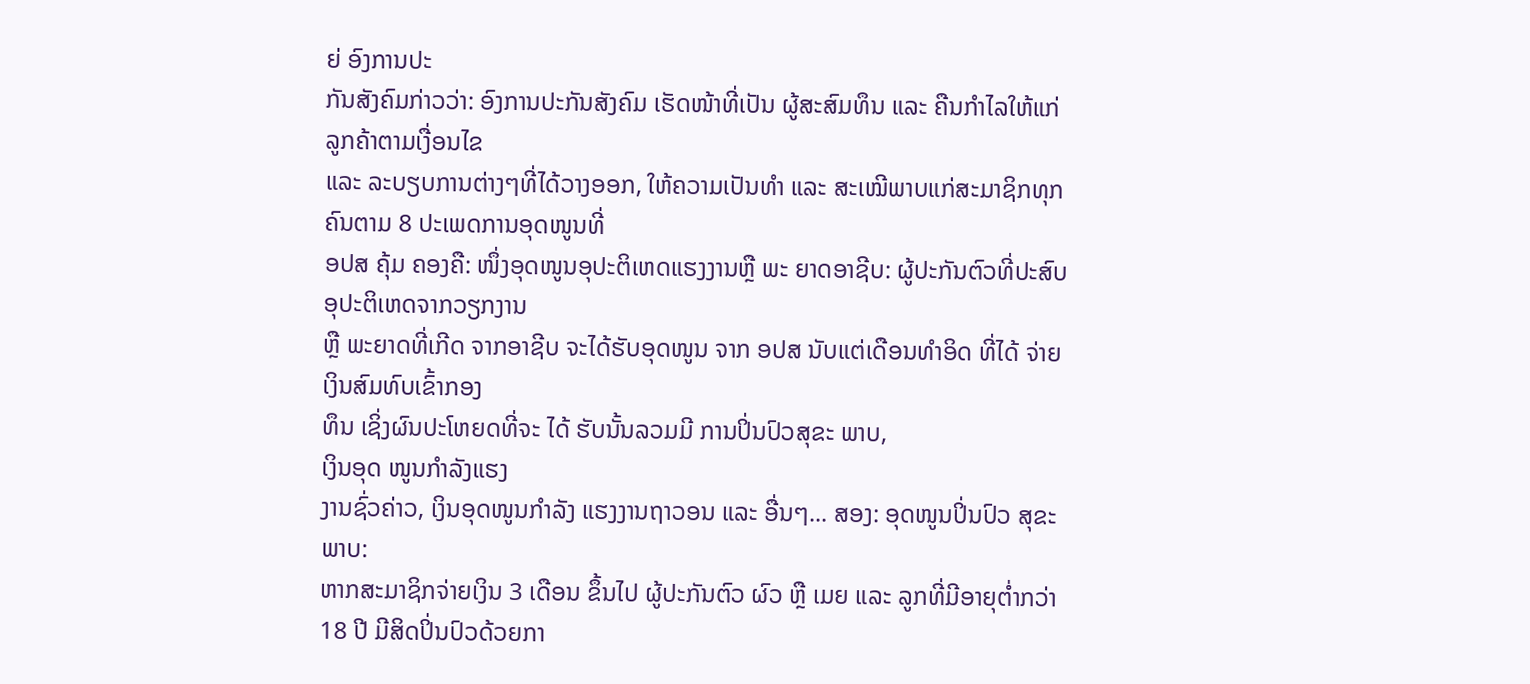ຍ່ ອົງການປະ
ກັນສັງຄົມກ່າວວ່າ: ອົງການປະກັນສັງຄົມ ເຮັດໜ້າທີ່ເປັນ ຜູ້ສະສົມທຶນ ແລະ ຄືນກຳໄລໃຫ້ແກ່ລູກຄ້າຕາມເງື່ອນໄຂ
ແລະ ລະບຽບການຕ່າງໆທີ່ໄດ້ວາງອອກ, ໃຫ້ຄວາມເປັນທຳ ແລະ ສະເໝີພາບແກ່ສະມາຊິກທຸກຄົນຕາມ 8 ປະເພດການອຸດໜູນທີ່
ອປສ ຄຸ້ມ ຄອງຄື: ໜຶ່ງອຸດໜູນອຸປະຕິເຫດແຮງງານຫຼື ພະ ຍາດອາຊີບ: ຜູ້ປະກັນຕົວທີ່ປະສົບອຸປະຕິເຫດຈາກວຽກງານ
ຫຼື ພະຍາດທີ່ເກີດ ຈາກອາຊີບ ຈະໄດ້ຮັບອຸດໜູນ ຈາກ ອປສ ນັບແຕ່ເດືອນທຳອິດ ທີ່ໄດ້ ຈ່າຍເງິນສົມທົບເຂົ້າກອງ
ທຶນ ເຊິ່ງຜົນປະໂຫຍດທີ່ຈະ ໄດ້ ຮັບນັ້ນລວມມີ ການປິ່ນປົວສຸຂະ ພາບ,
ເງິນອຸດ ໜູນກຳລັງແຮງ
ງານຊົ່ວຄ່າວ, ເງິນອຸດໜູນກຳລັງ ແຮງງານຖາວອນ ແລະ ອື່ນໆ... ສອງ: ອຸດໜູນປິ່ນປົວ ສຸຂະພາບ:
ຫາກສະມາຊິກຈ່າຍເງິນ 3 ເດືອນ ຂຶ້ນໄປ ຜູ້ປະກັນຕົວ ຜົວ ຫຼື ເມຍ ແລະ ລູກທີ່ມີອາຍຸຕ່ຳກວ່າ
18 ປີ ມີສິດປິ່ນປົວດ້ວຍກາ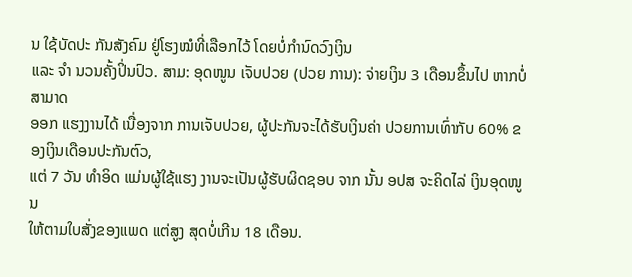ນ ໃຊ້ບັດປະ ກັນສັງຄົມ ຢູ່ໂຮງໝໍທີ່ເລືອກໄວ້ ໂດຍບໍ່ກຳນົດວົງເງິນ
ແລະ ຈຳ ນວນຄັ້ງປິ່ນປົວ. ສາມ: ອຸດໜູນ ເຈັບປວຍ (ປວຍ ການ): ຈ່າຍເງິນ 3 ເດືອນຂຶ້ນໄປ ຫາກບໍ່ສາມາດ
ອອກ ແຮງງານໄດ້ ເນື່ອງຈາກ ການເຈັບປວຍ, ຜູ້ປະກັນຈະໄດ້ຮັບເງິນຄ່າ ປວຍການເທົ່າກັບ 60% ຂອງເງິນເດືອນປະກັນຕົວ,
ແຕ່ 7 ວັນ ທຳອິດ ແມ່ນຜູ້ໃຊ້ແຮງ ງານຈະເປັນຜູ້ຮັບຜິດຊອບ ຈາກ ນັ້ນ ອປສ ຈະຄິດໄລ່ ເງິນອຸດໜູນ
ໃຫ້ຕາມໃບສັ່ງຂອງແພດ ແຕ່ສູງ ສຸດບໍ່ເກີນ 18 ເດືອນ.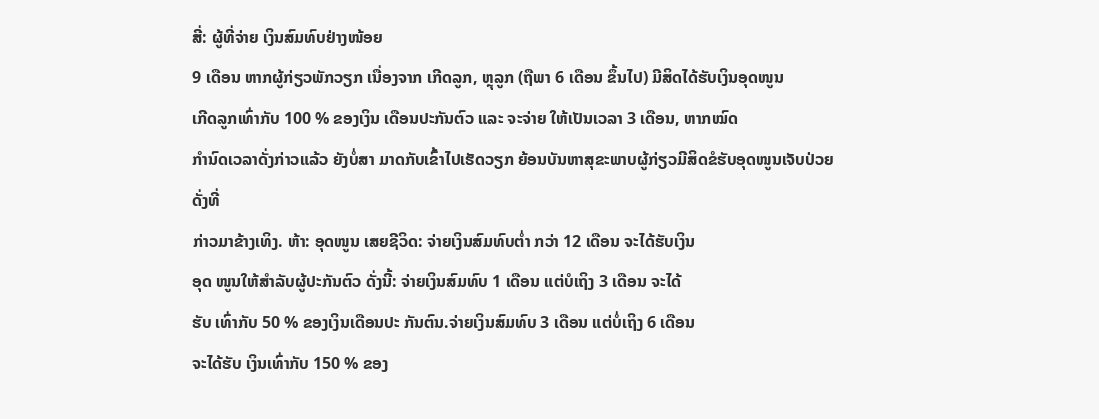ສີ່: ຜູ້ທີ່ຈ່າຍ ເງິນສົມທົບຢ່າງໜ້ອຍ
9 ເດືອນ ຫາກຜູ້ກ່ຽວພັກວຽກ ເນື່ອງຈາກ ເກີດລູກ, ຫຼຸລູກ (ຖືພາ 6 ເດືອນ ຂຶ້ນໄປ) ມີສິດໄດ້ຮັບເງິນອຸດໜູນ
ເກີດລູກເທົ່າກັບ 100 % ຂອງເງິນ ເດືອນປະກັນຕົວ ແລະ ຈະຈ່າຍ ໃຫ້ເປັນເວລາ 3 ເດືອນ, ຫາກໝົດ
ກຳນົດເວລາດັ່ງກ່າວແລ້ວ ຍັງບໍ່ສາ ມາດກັບເຂົ້າໄປເຮັດວຽກ ຍ້ອນບັນຫາສຸຂະພາບຜູ້ກ່ຽວມີສິດຂໍຮັບອຸດໜູນເຈັບປ່ວຍດັ່ງທີ່
ກ່າວມາຂ້າງເທິງ. ຫ້າ: ອຸດໜູນ ເສຍຊີວິດ: ຈ່າຍເງິນສົມທົບຕ່ຳ ກວ່າ 12 ເດືອນ ຈະໄດ້ຮັບເງິນ
ອຸດ ໜູນໃຫ້ສຳລັບຜູ້ປະກັນຕົວ ດັ່ງນີ້: ຈ່າຍເງິນສົມທົບ 1 ເດືອນ ແຕ່ບໍເຖິງ 3 ເດືອນ ຈະໄດ້
ຮັບ ເທົ່າກັບ 50 % ຂອງເງິນເດືອນປະ ກັນຕົນ.ຈ່າຍເງິນສົມທົບ 3 ເດືອນ ແຕ່ບໍ່ເຖິງ 6 ເດືອນ
ຈະໄດ້ຮັບ ເງິນເທົ່າກັບ 150 % ຂອງ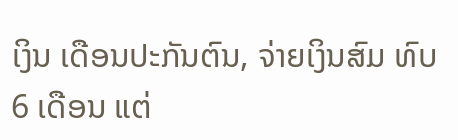ເງິນ ເດືອນປະກັນຕົນ, ຈ່າຍເງິນສົມ ທົບ 6 ເດືອນ ແຕ່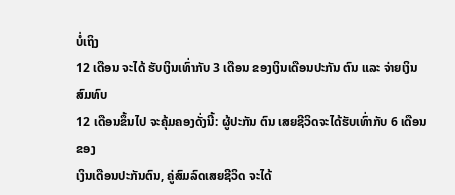ບໍ່ເຖິງ
12 ເດືອນ ຈະໄດ້ ຮັບເງິນເທົ່າກັບ 3 ເດືອນ ຂອງເງິນເດືອນປະກັນ ຕົນ ແລະ ຈ່າຍເງິນສົມທົບ
12 ເດືອນຂຶ້ນໄປ ຈະຄຸ້ມຄອງດັ່ງນີ້: ຜູ້ປະກັນ ຕົນ ເສຍຊີວິດຈະໄດ້ຮັບເທົ່າກັບ 6 ເດືອນຂອງ
ເງິນເດືອນປະກັນຕົນ, ຄູ່ສົມລົດເສຍຊີວິດ ຈະໄດ້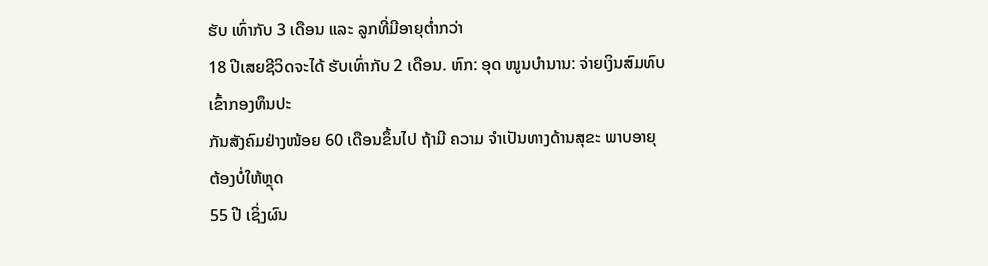ຮັບ ເທົ່າກັບ 3 ເດືອນ ແລະ ລູກທີ່ມີອາຍຸຕ່ຳກວ່າ
18 ປີເສຍຊີວິດຈະໄດ້ ຮັບເທົ່າກັບ 2 ເດືອນ. ຫົກ: ອຸດ ໜູນບຳນານ: ຈ່າຍເງິນສົມທົບ ເຂົ້າກອງທຶນປະ
ກັນສັງຄົມຢ່າງໜ້ອຍ 60 ເດືອນຂຶ້ນໄປ ຖ້າມີ ຄວາມ ຈຳເປັນທາງດ້ານສຸຂະ ພາບອາຍຸຕ້ອງບໍ່ໃຫ້ຫຼຸດ
55 ປີ ເຊິ່ງຜົນ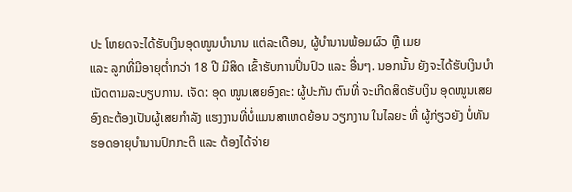ປະ ໂຫຍດຈະໄດ້ຮັບເງິນອຸດໜູນບຳນານ ແຕ່ລະເດືອນ, ຜູ້ບຳນານພ້ອມຜົວ ຫຼື ເມຍ
ແລະ ລູກທີ່ມີອາຍຸຕ່ຳກວ່າ 18 ປີ ມີສິດ ເຂົ້າຮັບການປິ່ນປົວ ແລະ ອື່ນໆ. ນອກນັ້ນ ຍັງຈະໄດ້ຮັບເງິນບຳ
ເນັດຕາມລະບຽບການ. ເຈັດ: ອຸດ ໜູນເສຍອົງຄະ: ຜູ້ປະກັນ ຕົນທີ່ ຈະເກີດສິດຮັບເງິນ ອຸດໜູນເສຍ
ອົງຄະຕ້ອງເປັນຜູ້ເສຍກຳລັງ ແຮງງານທີ່ບໍ່ແມນສາເຫດຍ້ອນ ວຽກງານ ໃນໄລຍະ ທີ່ ຜູ້ກ່ຽວຍັງ ບໍ່ທັນ
ຮອດອາຍຸບຳນານປົກກະຕິ ແລະ ຕ້ອງໄດ້ຈ່າຍ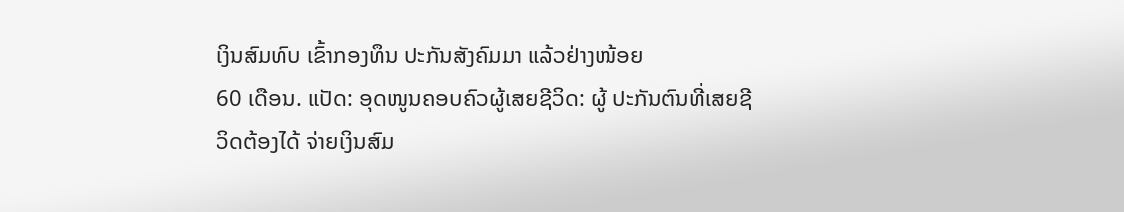ເງິນສົມທົບ ເຂົ້າກອງທຶນ ປະກັນສັງຄົມມາ ແລ້ວຢ່າງໜ້ອຍ
60 ເດືອນ. ແປັດ: ອຸດໜູນຄອບຄົວຜູ້ເສຍຊີວິດ: ຜູ້ ປະກັນຕົນທີ່ເສຍຊີ ວິດຕ້ອງໄດ້ ຈ່າຍເງິນສົມ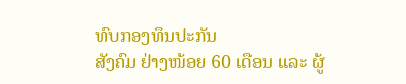ທົບກອງທຶນປະກັນ
ສັງຄົມ ຢ່າງໜ້ອຍ 60 ເດືອນ ແລະ ຜູ້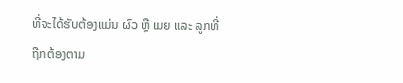ທີ່ຈະໄດ້ຮັບຕ້ອງແມ່ນ ຜົວ ຫຼື ເມຍ ແລະ ລູກທີ່ຖືກຕ້ອງຕາມ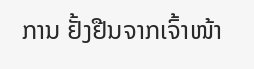ການ ຢັ້ງຢືນຈາກເຈົ້າໜ້າ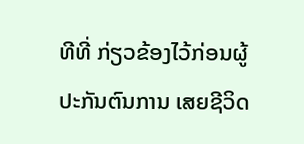ທີທີ່ ກ່ຽວຂ້ອງໄວ້ກ່ອນຜູ້ປະກັນຕົນການ ເສຍຊີວິດ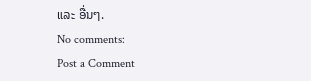ແລະ ອື່ນໆ.
No comments:
Post a Comment